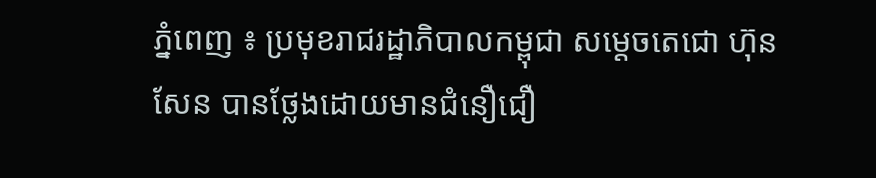ភ្នំពេញ ៖ ប្រមុខរាជរដ្ឋាភិបាលកម្ពុជា សម្តេចតេជោ ហ៊ុន សែន បានថ្លែងដោយមានជំនឿជឿ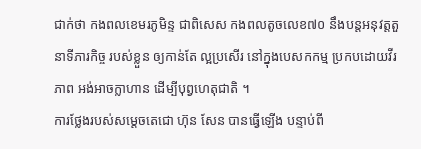ជាក់ថា កងពលខេមរភូមិន្ទ ជាពិសេស កងពលតូចលេខ៧០ នឹងបន្តអនុវត្តតួនាទីភារកិច្ច របស់ខ្លួន ឲ្យកាន់តែ ល្អប្រសើរ នៅក្នុងបេសកកម្ម ប្រកបដោយវីរភាព អង់អាចក្លាហាន ដើម្បីបុព្វហេតុជាតិ ។
ការថ្លែងរបស់សម្តេចតេជោ ហ៊ុន សែន បានធ្វើឡើង បន្ទាប់ពី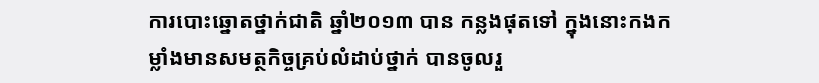ការបោះឆ្នោតថ្នាក់ជាតិ ឆ្នាំ២០១៣ បាន កន្លងផុតទៅ ក្នុងនោះកងកម្លាំងមានសមត្ថកិច្ចគ្រប់លំដាប់ថ្នាក់ បានចូលរួ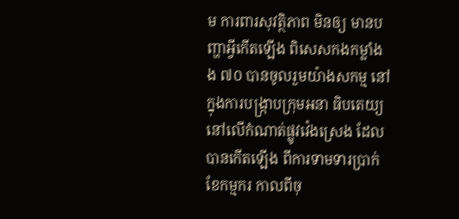ម ការពារសុវត្ថិភាព មិនឲ្យ មានបញ្ហាអ្វីកើតឡើង ពិសេសកងកម្លាំង ង ៧០ បានចូលរួមយ៉ាងសកម្ម នៅក្នុងការបង្ក្រាបក្រុមអនា ធិបតេយ្យនៅលើកំណាត់ផ្លូវវ៉េងស្រេង ដែលបានកើតឡើង ពីការទាមទារប្រាក់ខែកម្មករ កាលពីចុ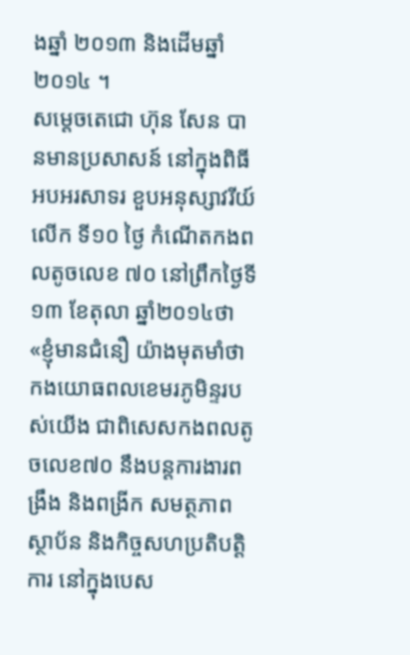ងឆ្នាំ ២០១៣ និងដើមឆ្នាំ២០១៤ ។
សម្តេចតេជោ ហ៊ុន សែន បានមានប្រសាសន៍ នៅក្នុងពិធីអបអរសាទរ ខួបអនុស្សាវរីយ៍លើក ទី១០ ថ្ងៃ កំណើតកងពលតូចលេខ ៧០ នៅព្រឹកថ្ងៃទី១៣ ខែតុលា ឆ្នាំ២០១៤ថា «ខ្ញុំមានជំនឿ យ៉ាងមុតមាំថា កងយោធពលខេមរភូមិន្ទរបស់យើង ជាពិសេសកងពលតូចលេខ៧០ នឹងបន្តការងារពង្រឹង និងពង្រីក សមត្ថភាពស្ថាប័ន និងកិច្ចសហប្រតិបត្តិការ នៅក្នុងបេស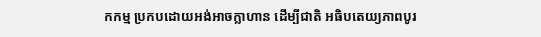កកម្ម ប្រកបដោយអង់អាចក្លាហាន ដើម្បីជាតិ អធិបតេយ្យភាពបូរ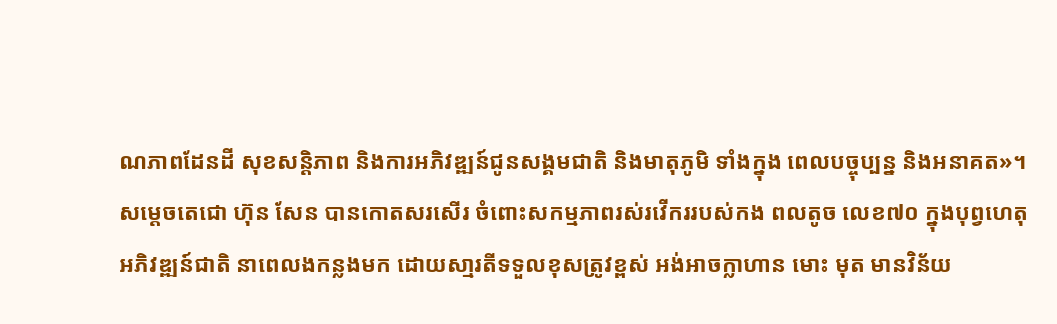ណភាពដែនដី សុខសន្តិភាព និងការអភិវឌ្ឍន៍ជូនសង្គមជាតិ និងមាតុភូមិ ទាំងក្នុង ពេលបច្ចុប្បន្ន និងអនាគត»។
សម្តេចតេជោ ហ៊ុន សែន បានកោតសរសើរ ចំពោះសកម្មភាពរស់រវើកររបស់កង ពលតូច លេខ៧០ ក្នុងបុព្វហេតុអភិវឌ្ឍន៍ជាតិ នាពេលងកន្លងមក ដោយសា្មរតីទទួលខុសត្រូវខ្ពស់ អង់អាចក្លាហាន មោះ មុត មានវិន័យ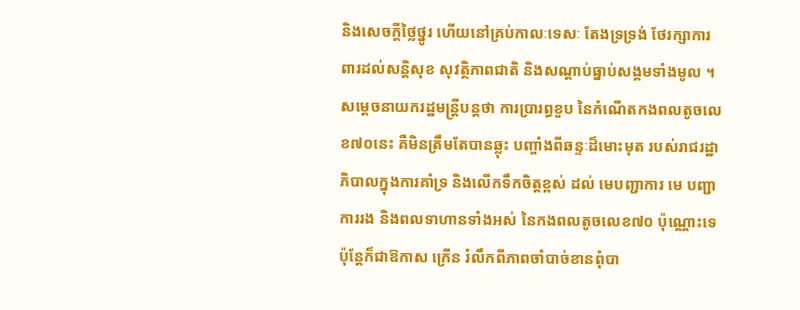និងសេចក្តីថ្លៃថ្នូរ ហើយនៅគ្រប់កាលៈទេសៈ តែងទ្រទ្រង់ ថែរក្សាការពារដល់សន្តិសុខ សុវត្ថិភាពជាតិ និងសណ្តាប់ធ្នាប់សង្គមទាំងមូល ។
សម្តេចនាយករដ្ឋមន្រ្តីបន្តថា ការប្រារព្ធខួប នៃកំណើតកងពលតូចលេខ៧០នេះ គឺមិនត្រឹមតែបានឆ្លុះ បញ្ចាំងពីឆន្ទៈដ៏មោះមុត របស់រាជរដ្ឋាភិបាលក្នុងការគាំទ្រ និងលើកទឹកចិត្តខ្ពស់ ដល់ មេបញ្ជាការ មេ បញ្ជាការរង និងពលទាហានទាំងអស់ នៃកងពលតូចលេខ៧០ ប៉ុណ្ណោះទេ ប៉ុន្តែក៏ជាឱកាស ក្រើន រំលឹកពីភាពចាំបាច់ខានពុំបា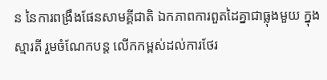ន នៃការពង្រឹងផែនសាមគ្គីជាតិ ឯកភាពការពួតដៃគ្នាជាធ្លុងមួយ ក្នុងស្មារតី រួមចំណែកបន្ត លើកកម្ពស់ដល់ការថែរ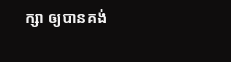ក្សា ឲ្យបានគង់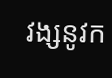វង្សនូវក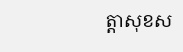ត្តាសុខស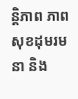ន្តិភាព ភាពសុខដុមរមនា និង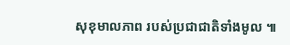សុខុមាលភាព របស់ប្រជាជាតិទាំងមូល ៕